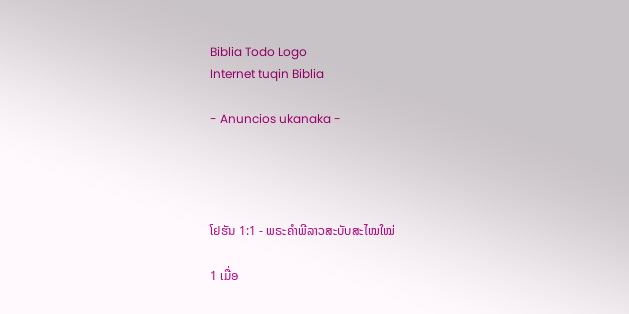Biblia Todo Logo
Internet tuqin Biblia

- Anuncios ukanaka -




ໂຢຮັນ 1:1 - ພຣະຄຳພີລາວສະບັບສະໄໝໃໝ່

1 ເມື່ອ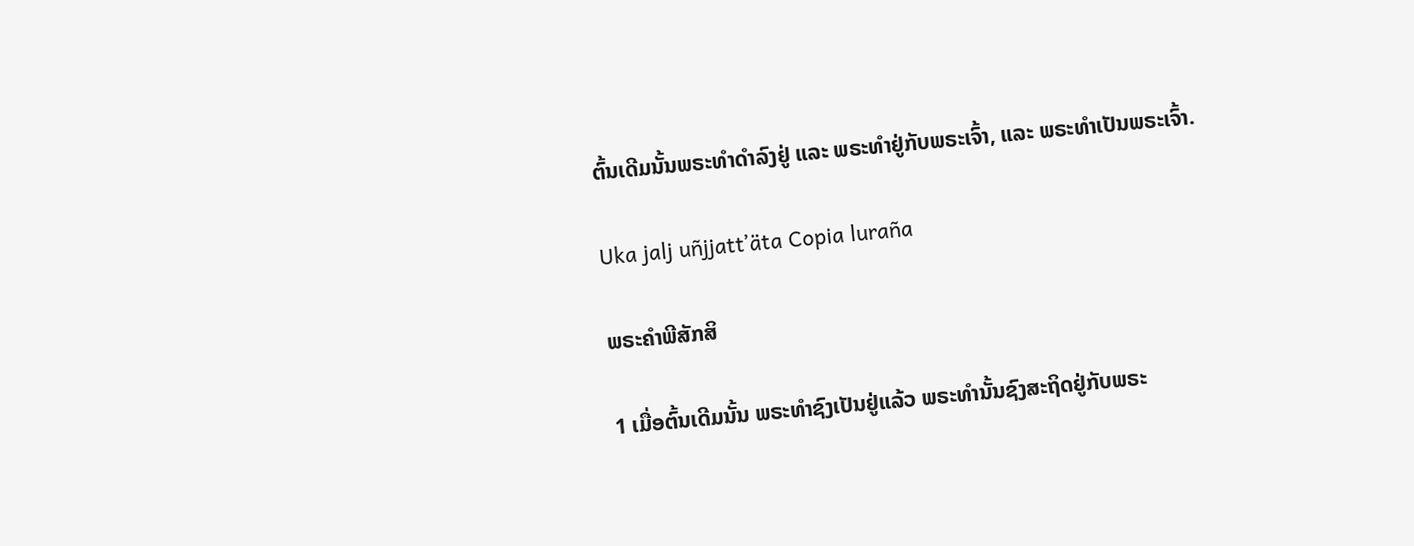ຕົ້ນເດີມນັ້ນພຣະທຳດຳລົງຢູ່ ແລະ ພຣະທຳຢູ່ກັບພຣະເຈົ້າ, ແລະ ພຣະທຳເປັນພຣະເຈົ້າ.

Uka jalj uñjjattʼäta Copia luraña

ພຣະຄຳພີສັກສິ

1 ເມື່ອຕົ້ນເດີມນັ້ນ ພຣະທຳຊົງເປັນຢູ່ແລ້ວ ພຣະທຳນັ້ນຊົງສະຖິດຢູ່ກັບພຣະ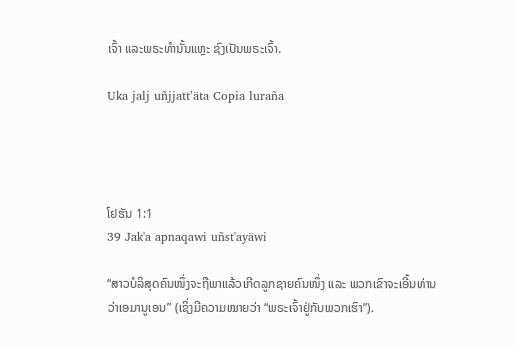ເຈົ້າ ແລະພຣະທຳນັ້ນແຫຼະ ຊົງເປັນພຣະເຈົ້າ.

Uka jalj uñjjattʼäta Copia luraña




ໂຢຮັນ 1:1
39 Jak'a apnaqawi uñst'ayäwi

“ສາວບໍລິສຸດຄົນໜຶ່ງຈະຖືພາແລ້ວເກີດລູກຊາຍຄົນໜຶ່ງ ແລະ ພວກເຂົາຈະເອີ້ນທ່ານວ່າເອມານູເອນ” (ເຊິ່ງມີຄວາມໝາຍວ່າ “ພຣະເຈົ້າຢູ່ກັບພວກເຮົາ”).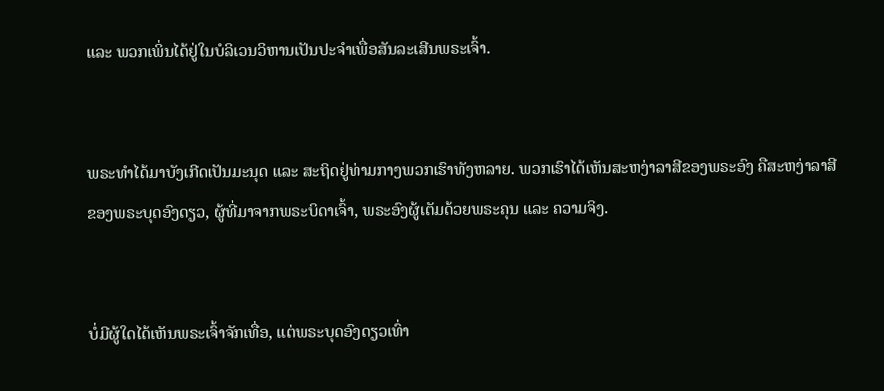ແລະ ພວກເພິ່ນໄດ້ຢູ່ໃນບໍລິເວນວິຫານເປັນປະຈຳເພື່ອສັນລະເສີນພຣະເຈົ້າ.


ພຣະທຳໄດ້ມາບັງເກີດເປັນມະນຸດ ແລະ ສະຖິດຢູ່ທ່າມກາງພວກເຮົາທັງຫລາຍ. ພວກເຮົາໄດ້ເຫັນສະຫງ່າລາສີຂອງພຣະອົງ ຄືສະຫງ່າລາສີຂອງພຣະບຸດອົງດຽວ, ຜູ້ທີ່ມາຈາກພຣະບິດາເຈົ້າ, ພຣະອົງຜູ້ເຕັມດ້ວຍພຣະຄຸນ ແລະ ຄວາມຈິງ.


ບໍ່ມີຜູ້ໃດໄດ້ເຫັນພຣະເຈົ້າຈັກເທື່ອ, ແຕ່ພຣະບຸດອົງດຽວເທົ່າ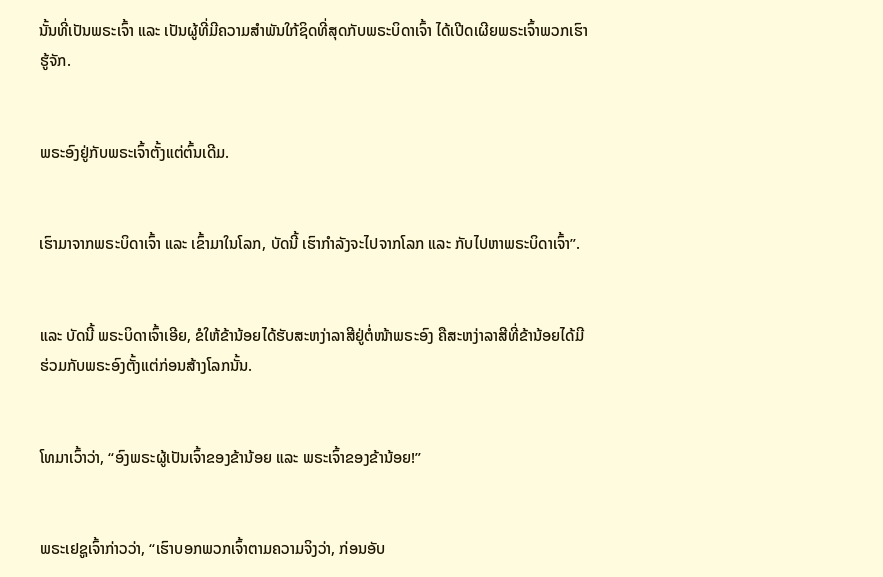ນັ້ນທີ່ເປັນພຣະເຈົ້າ ແລະ ເປັນຜູ້ທີ່ມີຄວາມສຳພັນໃກ້ຊິດທີ່ສຸດກັບພຣະບິດາເຈົ້າ ໄດ້ເປີດເຜີຍພຣະເຈົ້າພວກເຮົາຮູ້ຈັກ.


ພຣະອົງຢູ່ກັບພຣະເຈົ້າຕັ້ງແຕ່ຕົ້ນເດີມ.


ເຮົາມາຈາກພຣະບິດາເຈົ້າ ແລະ ເຂົ້າມາໃນໂລກ, ບັດນີ້ ເຮົາກຳລັງຈະໄປຈາກໂລກ ແລະ ກັບໄປຫາພຣະບິດາເຈົ້າ”.


ແລະ ບັດນີ້ ພຣະບິດາເຈົ້າເອີຍ, ຂໍໃຫ້ຂ້ານ້ອຍໄດ້ຮັບສະຫງ່າລາສີຢູ່ຕໍ່ໜ້າພຣະອົງ ຄືສະຫງ່າລາສີທີ່ຂ້ານ້ອຍໄດ້ມີຮ່ວມກັບພຣະອົງຕັ້ງແຕ່ກ່ອນສ້າງໂລກນັ້ນ.


ໂທມາເວົ້າວ່າ, “ອົງພຣະຜູ້ເປັນເຈົ້າຂອງຂ້ານ້ອຍ ແລະ ພຣະເຈົ້າຂອງຂ້ານ້ອຍ!”


ພຣະເຢຊູເຈົ້າກ່າວວ່າ, “ເຮົາບອກພວກເຈົ້າຕາມຄວາມຈິງວ່າ, ກ່ອນອັບ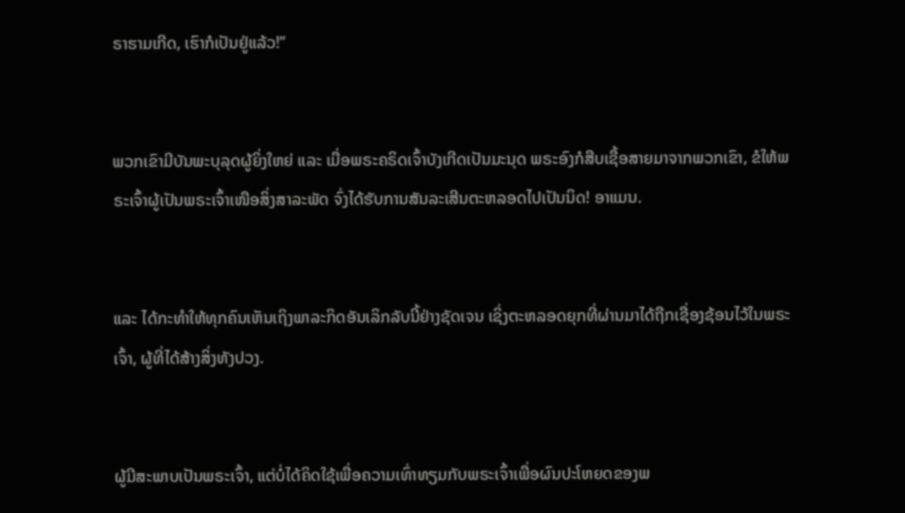ຣາຮາມເກີດ, ເຮົາກໍເປັນຢູ່ແລ້ວ!”


ພວກເຂົາມີບັນພະບຸລຸດຜູ້ຍິ່ງໃຫຍ່ ແລະ ເມື່ອພຣະຄຣິດເຈົ້າບັງເກີດເປັນມະນຸດ ພຣະອົງກໍສືບເຊື້ອສາຍມາຈາກພວກເຂົາ, ຂໍໃຫ້ພຣະເຈົ້າຜູ້ເປັນພຣະເຈົ້າເໜືອສິ່ງສາລະພັດ ຈົ່ງໄດ້ຮັບການສັນລະເສີນຕະຫລອດໄປເປັນນິດ! ອາແມນ.


ແລະ ໄດ້ກະທຳໃຫ້ທຸກຄົນເຫັນເຖິງພາລະກິດອັນເລິກລັບນີ້ຢ່າງຊັດເຈນ ເຊິ່ງຕະຫລອດຍຸກທີ່ຜ່ານມາໄດ້ຖືກເຊື່ອງຊ້ອນໄວ້ໃນພຣະເຈົ້າ, ຜູ້ທີ່ໄດ້ສ້າງສິ່ງທັງປວງ.


ຜູ້ມີສະພາບເປັນພຣະເຈົ້າ, ແຕ່ບໍ່ໄດ້ຄິດໃຊ້ເພື່ອຄວາມເທົ່າທຽມກັບພຣະເຈົ້າເພື່ອຜົນປະໂຫຍດຂອງພ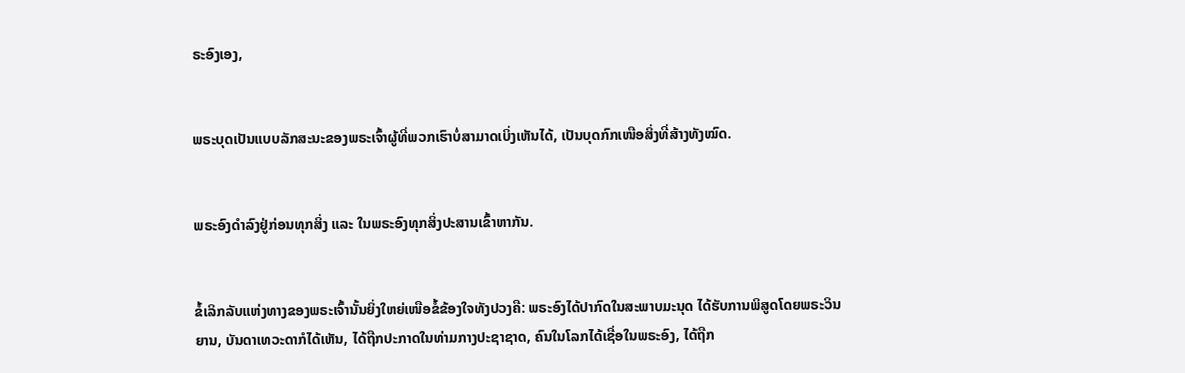ຣະອົງເອງ,


ພຣະບຸດເປັນແບບລັກສະນະຂອງພຣະເຈົ້າຜູ້ທີ່ພວກເຮົາບໍ່ສາມາດເບິ່ງເຫັນໄດ້, ເປັນບຸດກົກເໜືອສິ່ງທີ່ສ້າງທັງໝົດ.


ພຣະອົງດຳລົງຢູ່ກ່ອນທຸກສິ່ງ ແລະ ໃນພຣະອົງທຸກສິ່ງປະສານເຂົ້າຫາກັນ.


ຂໍ້ເລິກລັບແຫ່ງທາງຂອງພຣະເຈົ້ານັ້ນຍິ່ງໃຫຍ່ເໜືອຂໍ້ຂ້ອງໃຈທັງປວງຄື: ພຣະອົງໄດ້ປາກົດໃນສະພາບມະນຸດ ໄດ້ຮັບການພິສູດໂດຍພຣະວິນຍານ, ບັນດາເທວະດາກໍໄດ້ເຫັນ, ໄດ້ຖືກປະກາດໃນທ່າມກາງປະຊາຊາດ, ຄົນໃນໂລກໄດ້ເຊື່ອໃນພຣະອົງ, ໄດ້ຖືກ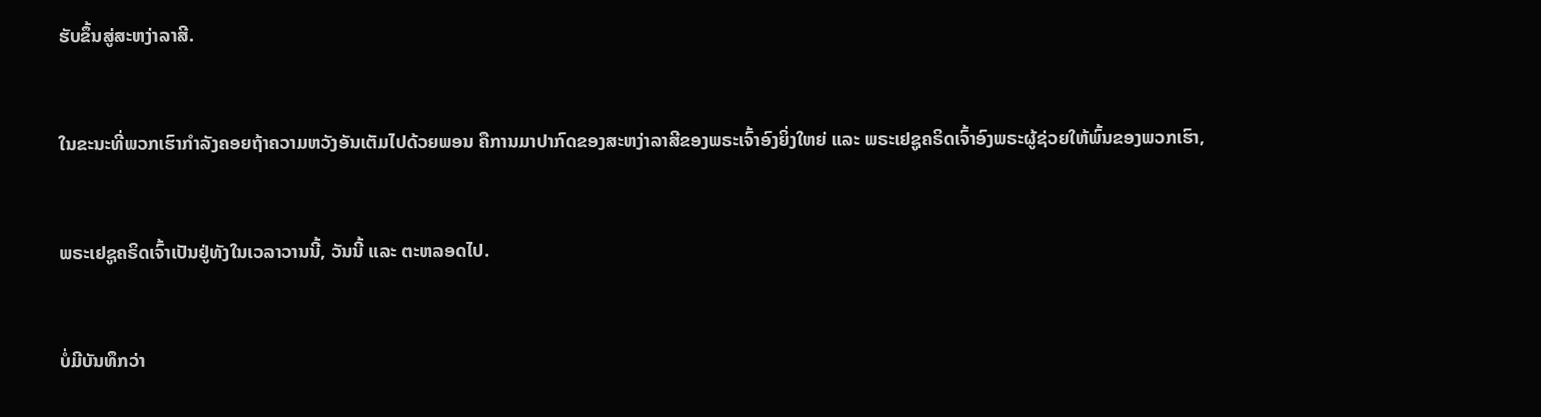ຮັບຂຶ້ນສູ່ສະຫງ່າລາສີ.


ໃນຂະນະທີ່ພວກເຮົາກຳລັງຄອຍຖ້າຄວາມຫວັງອັນເຕັມໄປດ້ວຍພອນ ຄືການມາປາກົດຂອງສະຫງ່າລາສີຂອງພຣະເຈົ້າອົງຍິ່ງໃຫຍ່ ແລະ ພຣະເຢຊູຄຣິດເຈົ້າອົງພຣະຜູ້ຊ່ວຍໃຫ້ພົ້ນຂອງພວກເຮົາ,


ພຣະເຢຊູຄຣິດເຈົ້າເປັນຢູ່ທັງໃນເວລາວານນີ້, ວັນນີ້ ແລະ ຕະຫລອດໄປ.


ບໍ່ມີບັນທຶກວ່າ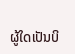ຜູ້ໃດເປັນບິ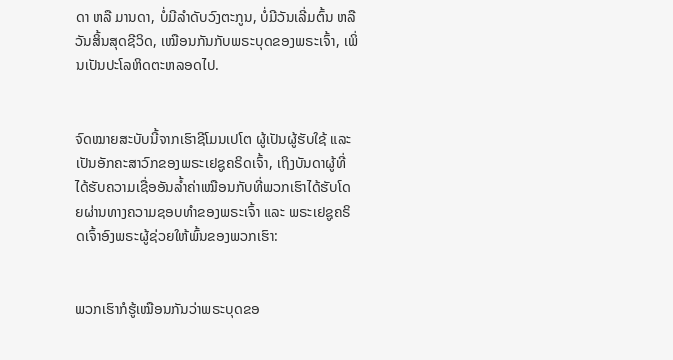ດາ ຫລື ມານດາ, ບໍ່ມີລຳດັບວົງຕະກູນ, ບໍ່ມີວັນເລີ່ມຕົ້ນ ຫລື ວັນສິ້ນສຸດຊີວິດ, ເໝືອນກັນກັບພຣະບຸດຂອງພຣະເຈົ້າ, ເພິ່ນເປັນປະໂລຫິດຕະຫລອດໄປ.


ຈົດໝາຍສະບັບນີ້ຈາກເຮົາຊີໂມນເປໂຕ ຜູ້ເປັນຜູ້ຮັບໃຊ້ ແລະ ເປັນອັກຄະສາວົກຂອງພຣະເຢຊູຄຣິດເຈົ້າ, ເຖິງບັນດາຜູ້ທີ່ໄດ້ຮັບຄວາມເຊື່ອອັນລ້ຳຄ່າເໝືອນກັບທີ່ພວກເຮົາໄດ້ຮັບໂດຍຜ່ານທາງຄວາມຊອບທຳຂອງພຣະເຈົ້າ ແລະ ພຣະເຢຊູຄຣິດເຈົ້າອົງພຣະຜູ້ຊ່ວຍໃຫ້ພົ້ນຂອງພວກເຮົາ:


ພວກເຮົາກໍຮູ້ເໝືອນກັນວ່າພຣະບຸດຂອ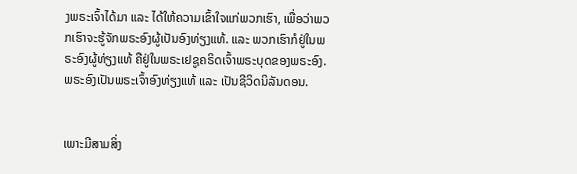ງພຣະເຈົ້າໄດ້ມາ ແລະ ໄດ້ໃຫ້ຄວາມເຂົ້າໃຈແກ່ພວກເຮົາ, ເພື່ອວ່າພວກເຮົາຈະຮູ້ຈັກພຣະອົງຜູ້ເປັນອົງທ່ຽງແທ້. ແລະ ພວກເຮົາກໍຢູ່ໃນພຣະອົງຜູ້ທ່ຽງແທ້ ຄືຢູ່ໃນພຣະເຢຊູຄຣິດເຈົ້າພຣະບຸດຂອງພຣະອົງ. ພຣະອົງເປັນພຣະເຈົ້າອົງທ່ຽງແທ້ ແລະ ເປັນຊີວິດນິລັນດອນ.


ເພາະມີສາມສິ່ງ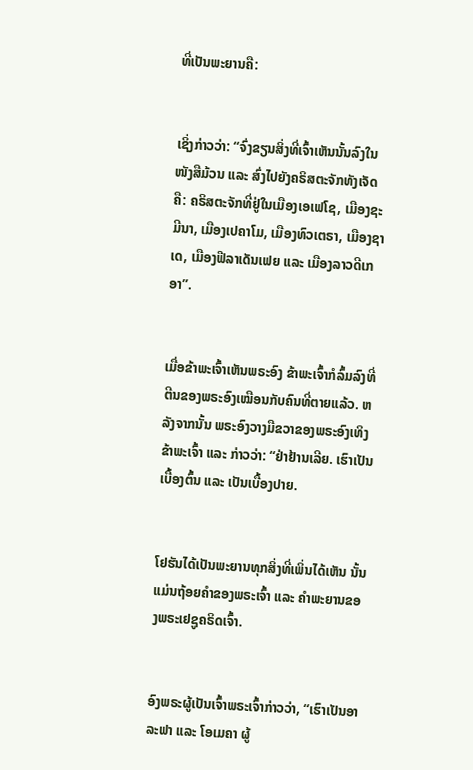ທີ່ເປັນພະຍານຄື:


ເຊິ່ງກ່າວວ່າ: “ຈົ່ງຂຽນສິ່ງທີ່ເຈົ້າເຫັນນັ້ນລົງໃນໜັງສືມ້ວນ ແລະ ສົ່ງໄປຍັງຄຣິສຕະຈັກທັງເຈັດຄື: ຄຣິສຕະຈັກທີ່ຢູ່ໃນເມືອງເອເຟໂຊ, ເມືອງຊະມີນາ, ເມືອງເປຄາໂມ, ເມືອງທົວເຕຣາ, ເມືອງຊາເດ, ເມືອງຟີລາເດັນເຟຍ ແລະ ເມືອງລາວດີເກອາ”.


ເມື່ອຂ້າພະເຈົ້າເຫັນພຣະອົງ ຂ້າພະເຈົ້າກໍລົ້ມລົງທີ່ຕີນຂອງພຣະອົງເໝືອນກັບຄົນທີ່ຕາຍແລ້ວ. ຫລັງຈາກນັ້ນ ພຣະອົງວາງມືຂວາຂອງພຣະອົງເທິງຂ້າພະເຈົ້າ ແລະ ກ່າວວ່າ: “ຢ່າຢ້ານເລີຍ. ເຮົາເປັນເບື້ອງຕົ້ນ ແລະ ເປັນເບື້ອງປາຍ.


ໂຢຮັນໄດ້ເປັນພະຍານທຸກສິ່ງທີ່ເພິ່ນໄດ້ເຫັນ ນັ້ນແມ່ນຖ້ອຍຄຳຂອງພຣະເຈົ້າ ແລະ ຄຳພະຍານຂອງພຣະເຢຊູຄຣິດເຈົ້າ.


ອົງພຣະຜູ້ເປັນເຈົ້າພຣະເຈົ້າກ່າວວ່າ, “ເຮົາເປັນອາລະຟາ ແລະ ໂອເມຄາ ຜູ້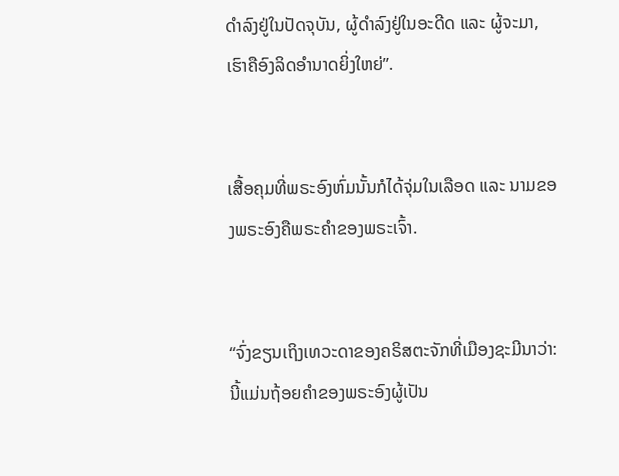ດຳລົງຢູ່ໃນປັດຈຸບັນ, ຜູ້ດຳລົງຢູ່ໃນອະດີດ ແລະ ຜູ້ຈະມາ, ເຮົາຄືອົງລິດອຳນາດຍິ່ງໃຫຍ່”.


ເສື້ອຄຸມທີ່ພຣະອົງຫົ່ມນັ້ນກໍໄດ້ຈຸ່ມໃນເລືອດ ແລະ ນາມຂອງພຣະອົງຄືພຣະຄຳຂອງພຣະເຈົ້າ.


“ຈົ່ງຂຽນເຖິງເທວະດາຂອງຄຣິສຕະຈັກທີ່ເມືອງຊະມີນາວ່າ: ນີ້ແມ່ນຖ້ອຍຄຳຂອງພຣະອົງຜູ້ເປັນ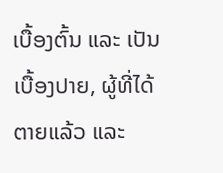ເບື້ອງຕົ້ນ ແລະ ເປັນເບື້ອງປາຍ, ຜູ້ທີ່ໄດ້ຕາຍແລ້ວ ແລະ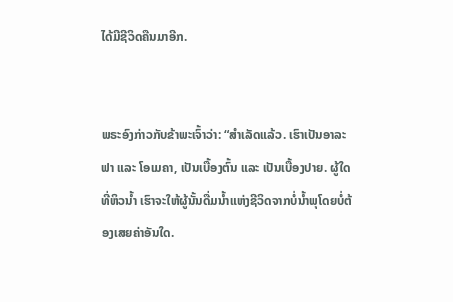ໄດ້ມີຊີວິດຄືນມາອີກ.


ພຣະອົງກ່າວກັບຂ້າພະເຈົ້າວ່າ: “ສຳເລັດແລ້ວ. ເຮົາເປັນອາລະຟາ ແລະ ໂອເມຄາ, ເປັນເບື້ອງຕົ້ນ ແລະ ເປັນເບື້ອງປາຍ. ຜູ້ໃດທີ່ຫິວນ້ຳ ເຮົາຈະໃຫ້ຜູ້ນັ້ນດື່ມນ້ຳແຫ່ງຊີວິດຈາກບໍ່ນ້ຳພຸໂດຍບໍ່ຕ້ອງເສຍຄ່າອັນໃດ.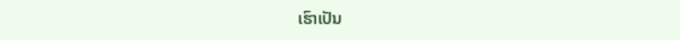ເຮົາເປັນ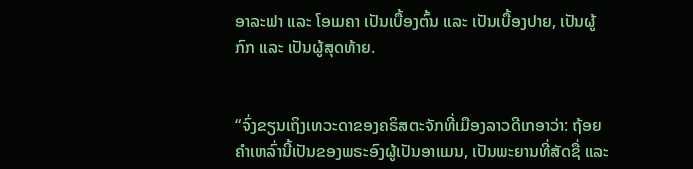ອາລະຟາ ແລະ ໂອເມຄາ ເປັນເບື້ອງຕົ້ນ ແລະ ເປັນເບື້ອງປາຍ, ເປັນຜູ້ກົກ ແລະ ເປັນຜູ້ສຸດທ້າຍ.


“ຈົ່ງຂຽນເຖິງເທວະດາຂອງຄຣິສຕະຈັກທີ່ເມືອງລາວດີເກອາວ່າ: ຖ້ອຍຄຳເຫລົ່ານີ້ເປັນຂອງພຣະອົງຜູ້ເປັນອາແມນ, ເປັນພະຍານທີ່ສັດຊື່ ແລະ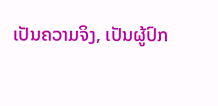ເປັນຄວາມຈິງ, ເປັນຜູ້ປົກ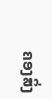ຄອງສິ່ງ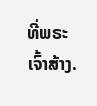ທີ່ພຣະເຈົ້າສ້າງ.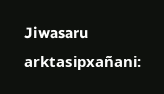Jiwasaru arktasipxañani: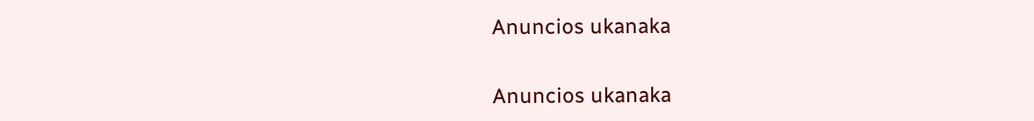Anuncios ukanaka


Anuncios ukanaka